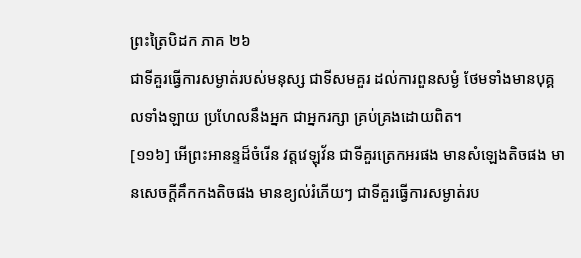ព្រះត្រៃបិដក ភាគ ២៦
ជាទីគួរធ្វើការសម្ងាត់របស់មនុស្ស ជាទីសមគួរ ដល់ការពួនសម្ងំ ថែមទាំងមានបុគ្គលទាំងឡាយ ប្រហែលនឹងអ្នក ជាអ្នករក្សា គ្រប់គ្រងដោយពិត។
[១១៦] អើព្រះអានន្ទដ៏ចំរើន វត្តវេឡុវ័ន ជាទីគួរត្រេកអរផង មានសំឡេងតិចផង មានសេចក្តីគឹកកងតិចផង មានខ្យល់រំភើយៗ ជាទីគួរធ្វើការសម្ងាត់រប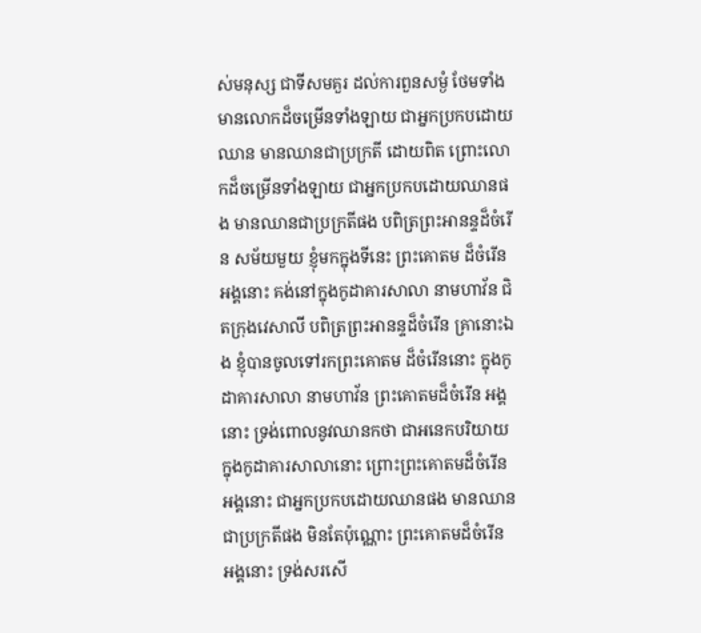ស់មនុស្ស ជាទីសមគួរ ដល់ការពួនសម្ងំ ថែមទាំងមានលោកដ៏ចម្រើនទាំងឡាយ ជាអ្នកប្រកបដោយឈាន មានឈានជាប្រក្រតី ដោយពិត ព្រោះលោកដ៏ចម្រើនទាំងឡាយ ជាអ្នកប្រកបដោយឈានផង មានឈានជាប្រក្រតីផង បពិត្រព្រះអានន្ទដ៏ចំរើន សម័យមួយ ខ្ញុំមកក្នុងទីនេះ ព្រះគោតម ដ៏ចំរើនអង្គនោះ គង់នៅក្នុងកូដាគារសាលា នាមហាវ័ន ជិតក្រុងវេសាលី បពិត្រព្រះអានន្ទដ៏ចំរើន គ្រានោះឯង ខ្ញុំបានចូលទៅរកព្រះគោតម ដ៏ចំរើននោះ ក្នុងកូដាគារសាលា នាមហាវ័ន ព្រះគោតមដ៏ចំរើន អង្គនោះ ទ្រង់ពោលនូវឈានកថា ជាអនេកបរិយាយ ក្នុងកូដាគារសាលានោះ ព្រោះព្រះគោតមដ៏ចំរើន អង្គនោះ ជាអ្នកប្រកបដោយឈានផង មានឈានជាប្រក្រតីផង មិនតែប៉ុណ្ណោះ ព្រះគោតមដ៏ចំរើន អង្គនោះ ទ្រង់សរសើ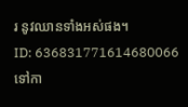រ នូវឈានទាំងអស់ផង។
ID: 636831771614680066
ទៅកា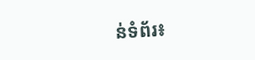ន់ទំព័រ៖